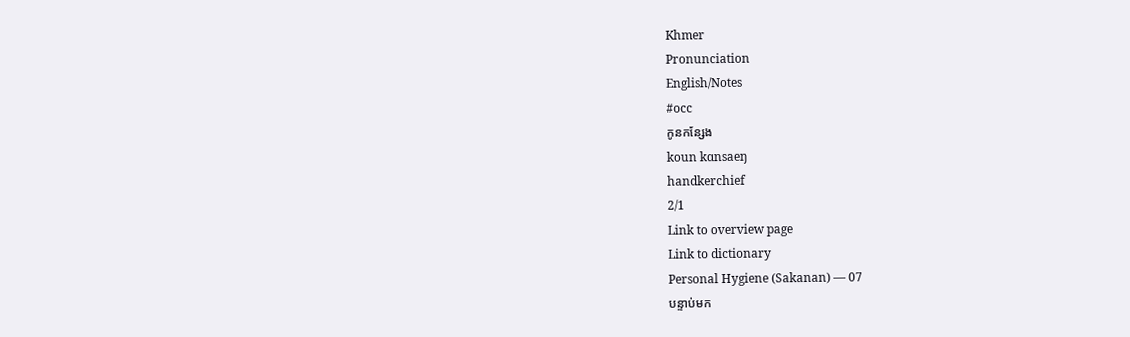Khmer
Pronunciation
English/Notes
#occ
កូនកន្សែង
koun kɑnsaeŋ
handkerchief
2/1
Link to overview page
Link to dictionary
Personal Hygiene (Sakanan) — 07
បន្ទាប់មក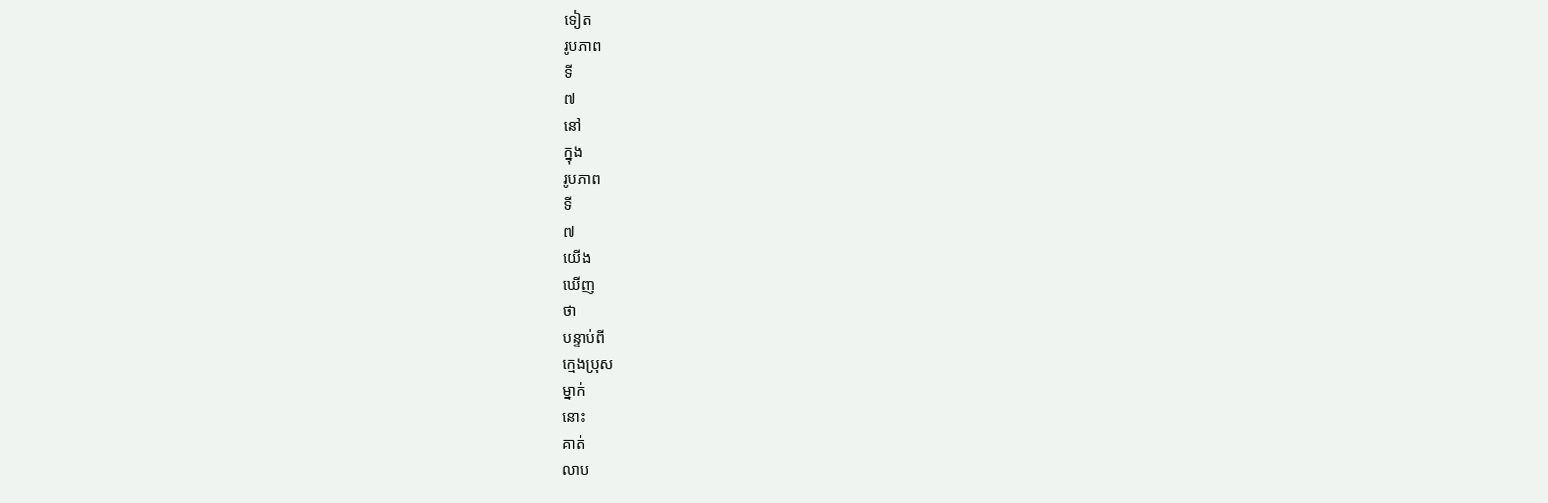ទៀត
រូបភាព
ទី
៧
នៅ
ក្នុង
រូបភាព
ទី
៧
យើង
ឃើញ
ថា
បន្ទាប់ពី
ក្មេងប្រុស
ម្នាក់
នោះ
គាត់
លាប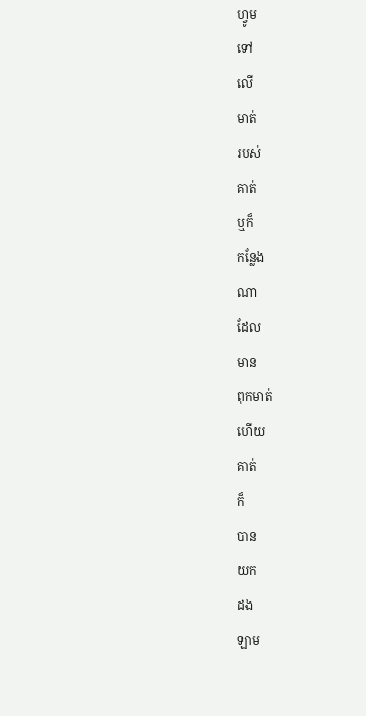ហ្វូម
ទៅ
លើ
មាត់
របស់
គាត់
ឬក៏
កន្លែង
ណា
ដែល
មាន
ពុកមាត់
ហើយ
គាត់
ក៏
បាន
យក
ដង
ឡាម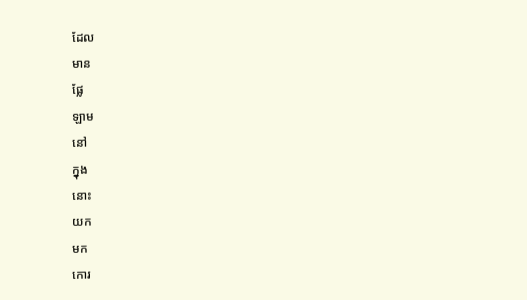ដែល
មាន
ផ្លែ
ឡាម
នៅ
ក្នុង
នោះ
យក
មក
កោរ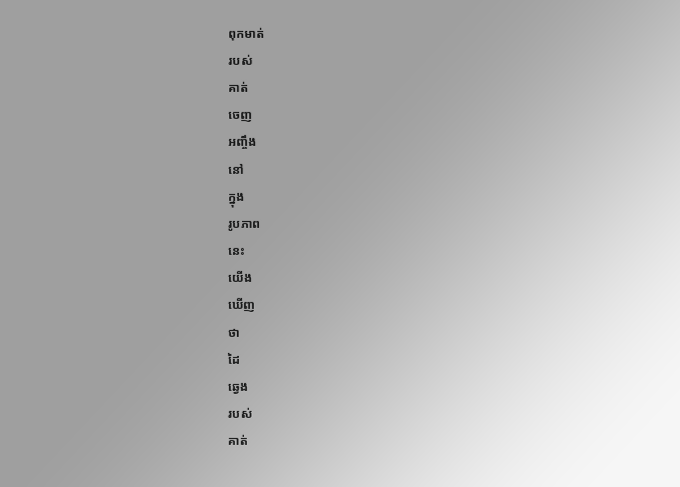ពុកមាត់
របស់
គាត់
ចេញ
អញ្ចឹង
នៅ
ក្នុង
រូបភាព
នេះ
យើង
ឃើញ
ថា
ដៃ
ឆ្វេង
របស់
គាត់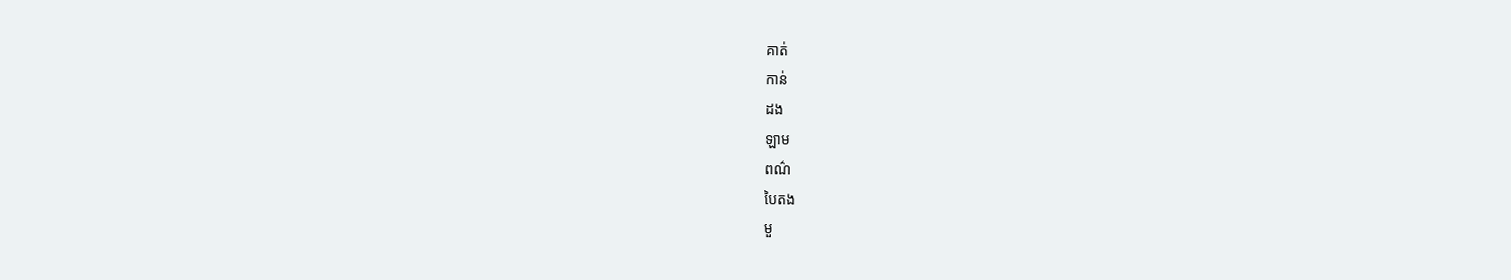គាត់
កាន់
ដង
ឡាម
ពណ៌
បៃតង
មួ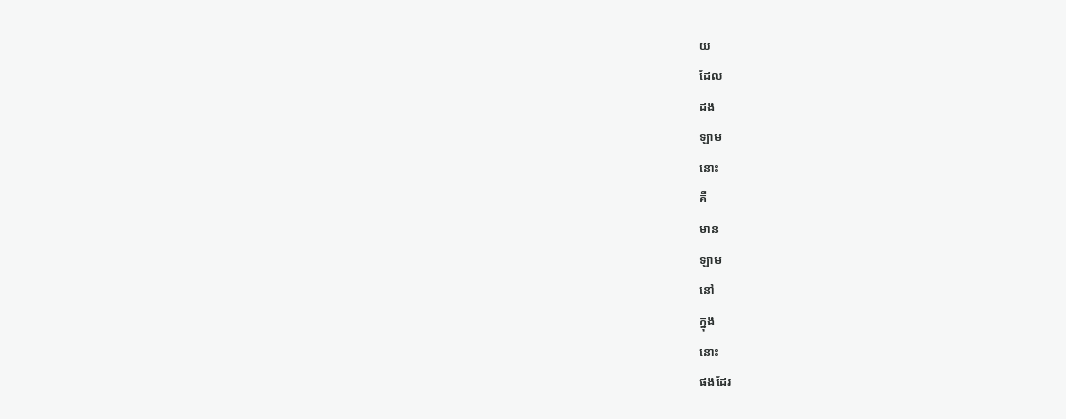យ
ដែល
ដង
ឡាម
នោះ
គឺ
មាន
ឡាម
នៅ
ក្នុង
នោះ
ផងដែរ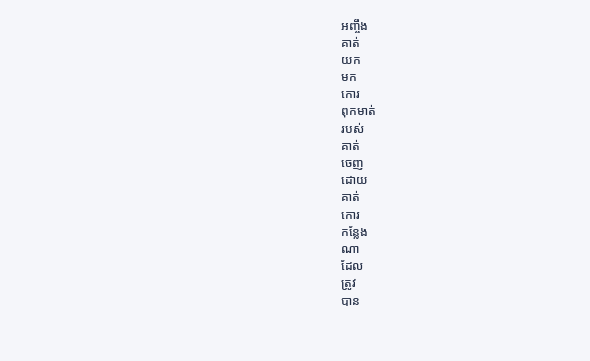អញ្ចឹង
គាត់
យក
មក
កោរ
ពុកមាត់
របស់
គាត់
ចេញ
ដោយ
គាត់
កោរ
កន្លែង
ណា
ដែល
ត្រូវ
បាន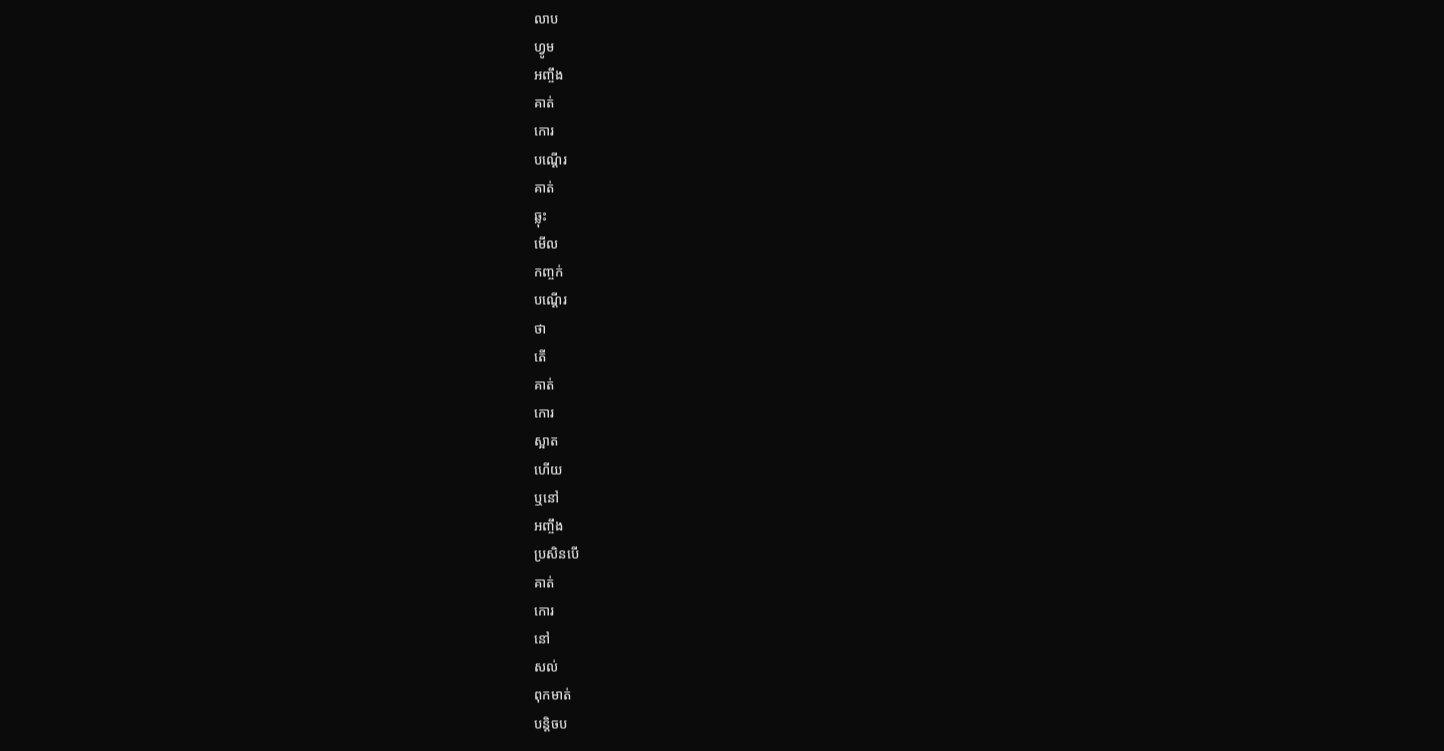លាប
ហ្វូម
អញ្ចឹង
គាត់
កោរ
បណ្ដើរ
គាត់
ឆ្លុះ
មើល
កញ្ចក់
បណ្ដើរ
ថា
តើ
គាត់
កោរ
ស្អាត
ហើយ
ឬនៅ
អញ្ចឹង
ប្រសិនបើ
គាត់
កោរ
នៅ
សល់
ពុកមាត់
បន្តិចប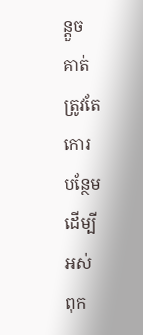ន្តួច
គាត់
ត្រូវតែ
កោរ
បន្ថែម
ដើម្បី
អស់
ពុក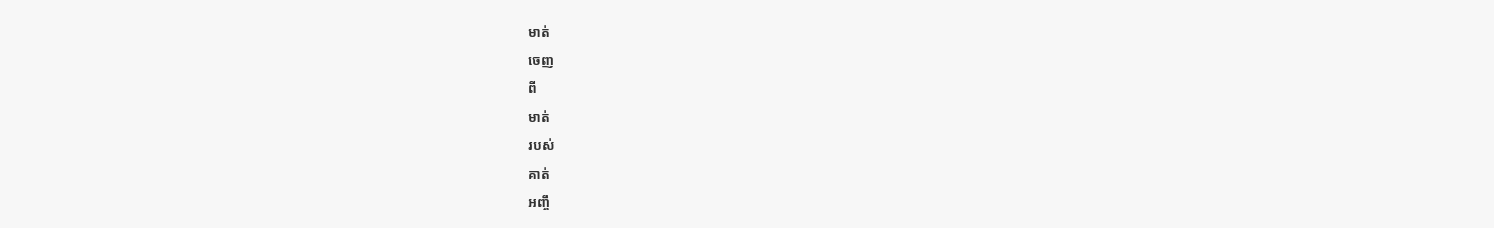មាត់
ចេញ
ពី
មាត់
របស់
គាត់
អញ្ចឹ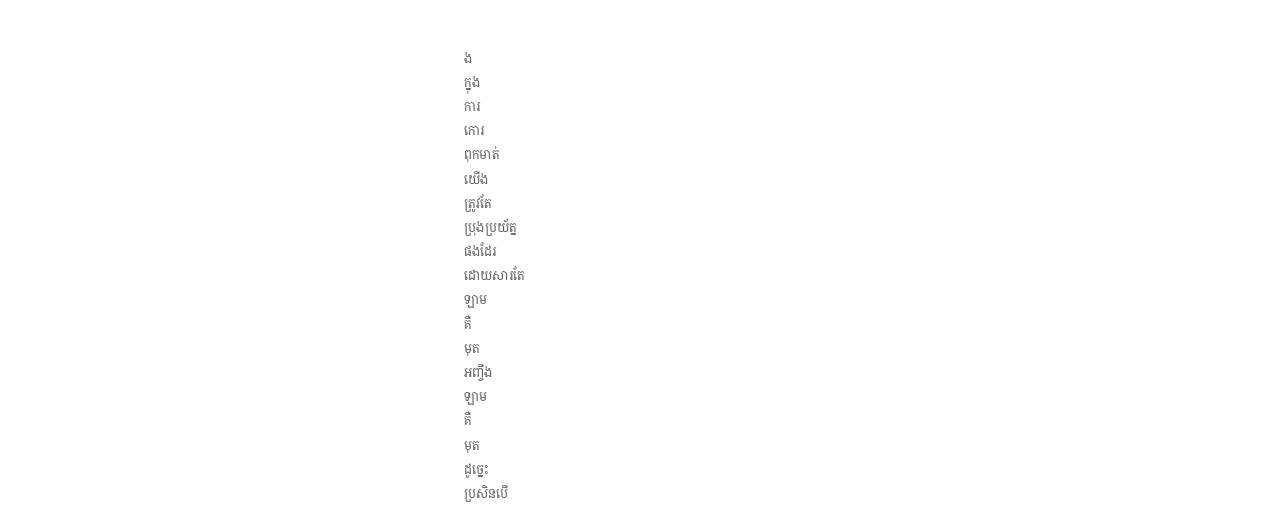ង
ក្នុង
ការ
កោរ
ពុកមាត់
យើង
ត្រូវតែ
ប្រុងប្រយ័ត្ន
ផងដែរ
ដោយសារតែ
ឡាម
គឺ
មុត
អញ្ចឹង
ឡាម
គឺ
មុត
ដូច្នេះ
ប្រសិនបើ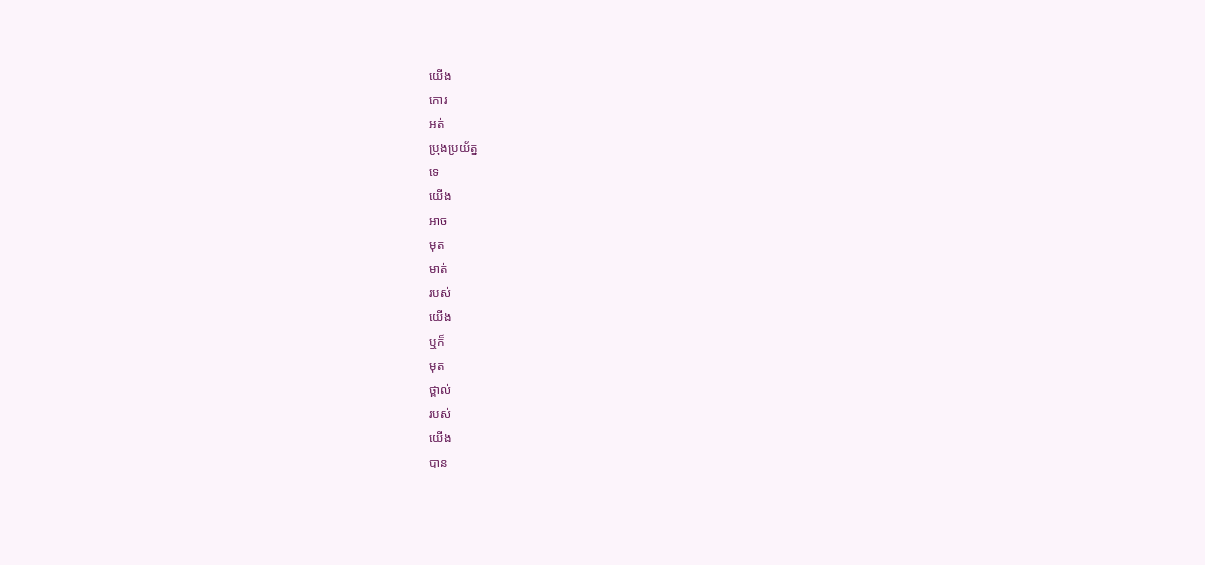យើង
កោរ
អត់
ប្រុងប្រយ័ត្ន
ទេ
យើង
អាច
មុត
មាត់
របស់
យើង
ឬក៏
មុត
ថ្ពាល់
របស់
យើង
បាន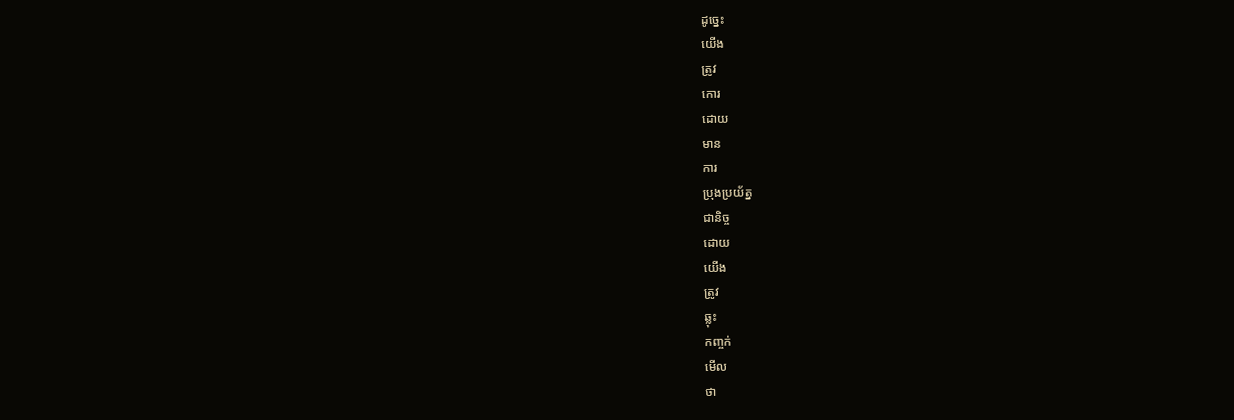ដូច្នេះ
យើង
ត្រូវ
កោរ
ដោយ
មាន
ការ
ប្រុងប្រយ័ត្ន
ជានិច្ច
ដោយ
យើង
ត្រូវ
ឆ្លុះ
កញ្ចក់
មើល
ថា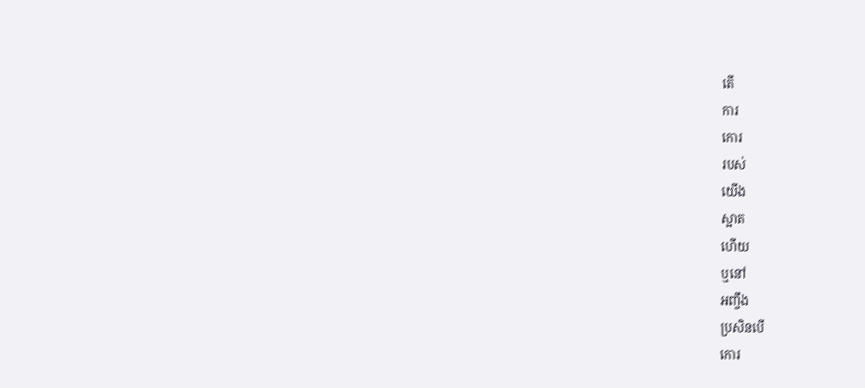តើ
ការ
កោរ
របស់
យើង
ស្អាត
ហើយ
ឬនៅ
អញ្ចឹង
ប្រសិនបើ
កោរ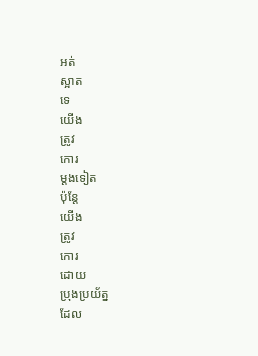អត់
ស្អាត
ទេ
យើង
ត្រូវ
កោរ
ម្ដងទៀត
ប៉ុន្តែ
យើង
ត្រូវ
កោរ
ដោយ
ប្រុងប្រយ័ត្ន
ដែល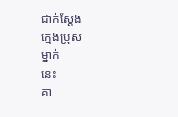ជាក់ស្ដែង
ក្មេងប្រុស
ម្នាក់
នេះ
គា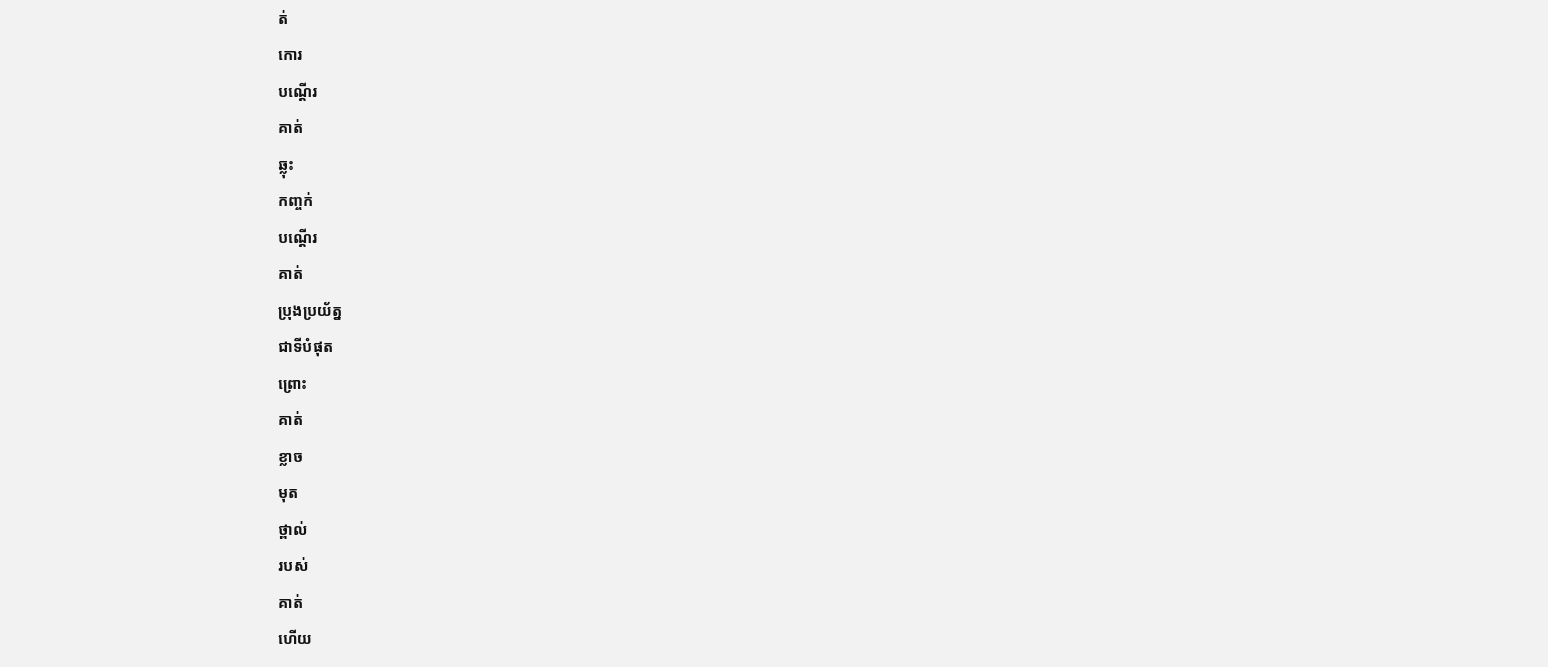ត់
កោរ
បណ្ដើរ
គាត់
ឆ្លុះ
កញ្ចក់
បណ្ដើរ
គាត់
ប្រុងប្រយ័ត្ន
ជាទីបំផុត
ព្រោះ
គាត់
ខ្លាច
មុត
ថ្ពាល់
របស់
គាត់
ហើយ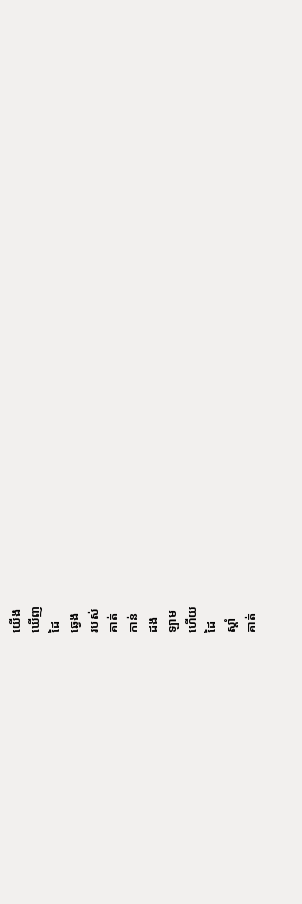យើង
ឃើញ
ដៃ
ឆ្វេង
របស់
គាត់
កាន់
ដង
ឡាម
ហើយ
ដៃ
ស្ដាំ
គាត់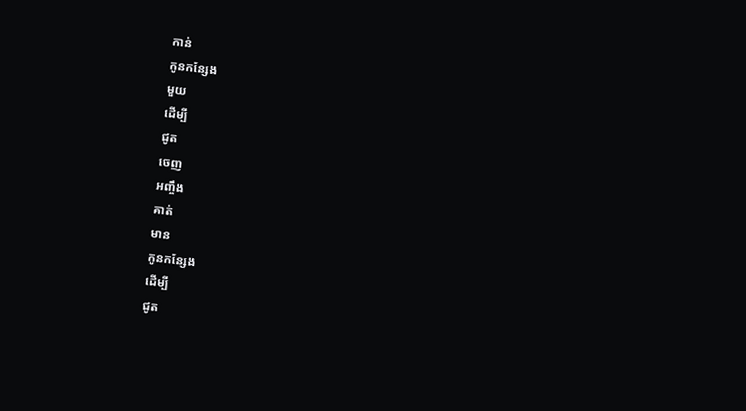កាន់
កូនកន្សែង
មួយ
ដើម្បី
ជូត
ចេញ
អញ្ចឹង
គាត់
មាន
កូនកន្សែង
ដើម្បី
ជូត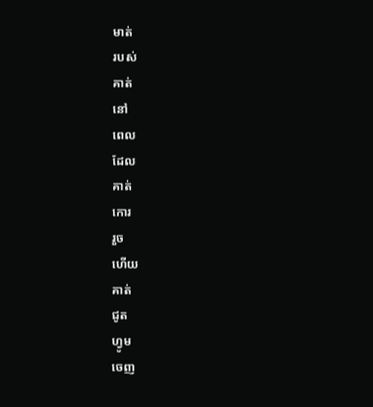មាត់
របស់
គាត់
នៅ
ពេល
ដែល
គាត់
កោរ
រួច
ហើយ
គាត់
ជូត
ហ្វូម
ចេញ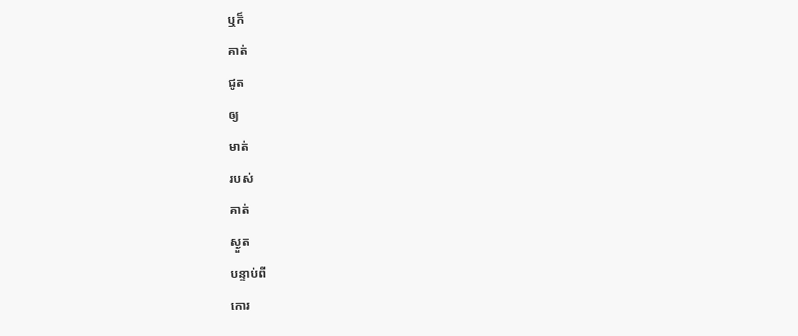ឬក៏
គាត់
ជូត
ឲ្យ
មាត់
របស់
គាត់
ស្ងួត
បន្ទាប់ពី
កោរ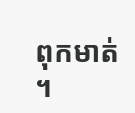ពុកមាត់
។